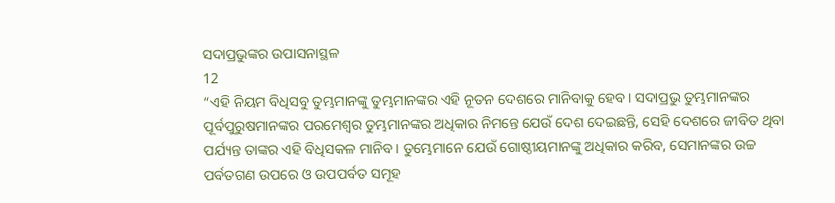ସଦାପ୍ରଭୁଙ୍କର ଉପାସନାସ୍ଥଳ
12
“ଏହି ନିୟମ ବିଧିସବୁ ତୁମ୍ଭମାନଙ୍କୁ ତୁମ୍ଭମାନଙ୍କର ଏହି ନୂତନ ଦେଶରେ ମାନିବାକୁ ହେବ। ସଦାପ୍ରଭୁ ତୁମ୍ଭମାନଙ୍କର ପୂର୍ବପୁରୁଷମାନଙ୍କର ପରମେଶ୍ୱର ତୁମ୍ଭମାନଙ୍କର ଅଧିକାର ନିମନ୍ତେ ଯେଉଁ ଦେଶ ଦେଇଛନ୍ତି, ସେହି ଦେଶରେ ଜୀବିତ ଥିବା ପର୍ଯ୍ୟନ୍ତ ତାଙ୍କର ଏହି ବିଧିସକଳ ମାନିବ। ତୁମ୍ଭେମାନେ ଯେଉଁ ଗୋଷ୍ଠୀୟମାନଙ୍କୁ ଅଧିକାର କରିବ, ସେମାନଙ୍କର ଉଚ୍ଚ ପର୍ବତଗଣ ଉପରେ ଓ ଉପପର୍ବତ ସମୂହ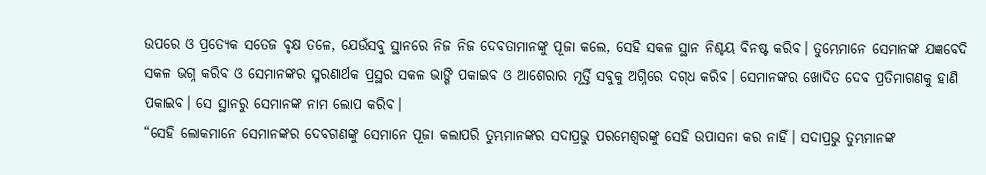ଉପରେ ଓ ପ୍ରତ୍ୟେକ ସତେଜ ବୃକ୍ଷ ତଳେ, ଯେଉଁସବୁ ସ୍ଥାନରେ ନିଜ ନିଜ ଦେବତାମାନଙ୍କୁ ପୂଜା କଲେ, ସେହି ସକଳ ସ୍ଥାନ ନିଶ୍ଚୟ ବିନଷ୍ଟ କରିବ। ତୁମ୍ଭେମାନେ ସେମାନଙ୍କ ଯଜ୍ଞବେଦି ସକଳ ଭଗ୍ନ କରିବ ଓ ସେମାନଙ୍କର ସ୍ମରଣାର୍ଥକ ପ୍ରସ୍ଥର ସକଳ ଭାଙ୍ଗି ପକାଇବ ଓ ଆଶେରାର ମୂର୍ତ୍ତି ସବୁକୁ ଅଗ୍ନିରେ ଦ‌‌ଗ୍‌‌ଧ କରିବ। ସେମାନଙ୍କର ଖୋଦିତ ଦେବ ପ୍ରତିମାଗଣକୁ ହାଣି ପକାଇବ। ସେ ସ୍ଥାନରୁ ସେମାନଙ୍କ ନାମ ଲୋପ କରିବ।
“ସେହି ଲୋକମାନେ ସେମାନଙ୍କର ଦେବଗଣଙ୍କୁ ସେମାନେ ପୂଜା କଲାପରି ତୁମ୍ଭମାନଙ୍କର ସଦାପ୍ରଭୁ ପରମେଶ୍ୱରଙ୍କୁ ସେହି ଉପାସନା କର ନାହିଁ। ସଦାପ୍ରଭୁ ତୁମ୍ଭମାନଙ୍କ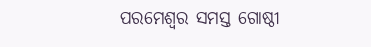ପରମେଶ୍ୱର ସମସ୍ତ ଗୋଷ୍ଠୀ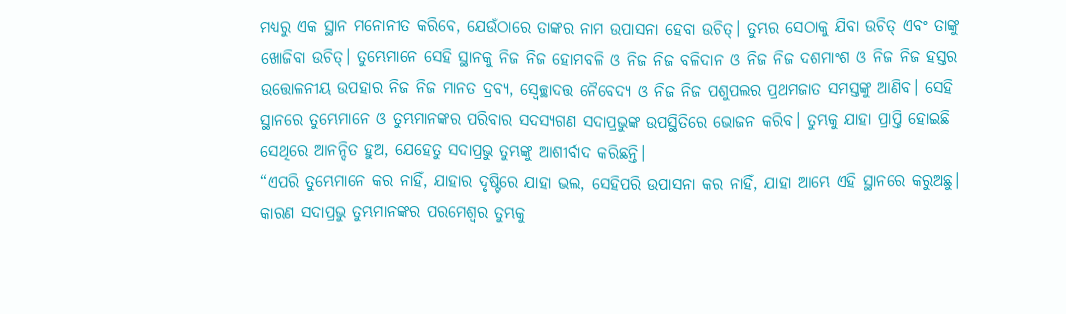ମଧ୍ୟରୁ ଏକ ସ୍ଥାନ ମନୋନୀତ କରିବେ, ଯେଉଁଠାରେ ତାଙ୍କର ନାମ ଉପାସନା ହେବା ଉଚିତ୍। ତୁମ୍ଭର ସେଠାକୁ ଯିବା ଉଚିତ୍ ଏବଂ ତାଙ୍କୁ ଖୋଜିବା ଉଚିତ୍। ତୁମ୍ଭେମାନେ ସେହି ସ୍ଥାନକୁ ନିଜ ନିଜ ହୋମବଳି ଓ ନିଜ ନିଜ ବଳିଦାନ ଓ ନିଜ ନିଜ ଦଶମାଂଶ ଓ ନିଜ ନିଜ ହସ୍ତର ଉତ୍ତୋଳନୀୟ ଉପହାର ନିଜ ନିଜ ମାନତ ଦ୍ରବ୍ୟ, ସ୍ୱେଚ୍ଛାଦତ୍ତ ନୈବେଦ୍ୟ ଓ ନିଜ ନିଜ ପଶୁପଲର ପ୍ରଥମଜାତ ସମସ୍ତଙ୍କୁ ଆଣିବ। ସେହି ସ୍ଥାନରେ ତୁମ୍ଭେମାନେ ଓ ତୁମ୍ଭମାନଙ୍କର ପରିବାର ସଦସ୍ୟଗଣ ସଦାପ୍ରଭୁଙ୍କ ଉପସ୍ଥିତିରେ ଭୋଜନ କରିବ। ତୁମ୍ଭକୁ ଯାହା ପ୍ରାପ୍ତି ହୋଇଛି ସେଥିରେ ଆନନ୍ଦିତ ହୁଅ, ଯେହେତୁ ସଦାପ୍ରଭୁ ତୁମ୍ଭଙ୍କୁ ଆଶୀର୍ବାଦ କରିଛନ୍ତି।
“ଏପରି ତୁମ୍ଭେମାନେ କର ନାହିଁ, ଯାହାର ଦୃଷ୍ଟିରେ ଯାହା ଭଲ, ସେହିପରି ଉପାସନା କର ନାହିଁ, ଯାହା ଆମ୍ଭେ ଏହି ସ୍ଥାନରେ କରୁଅଛୁ। କାରଣ ସଦାପ୍ରଭୁ ତୁମ୍ଭମାନଙ୍କର ପରମେଶ୍ୱର ତୁମ୍ଭକୁ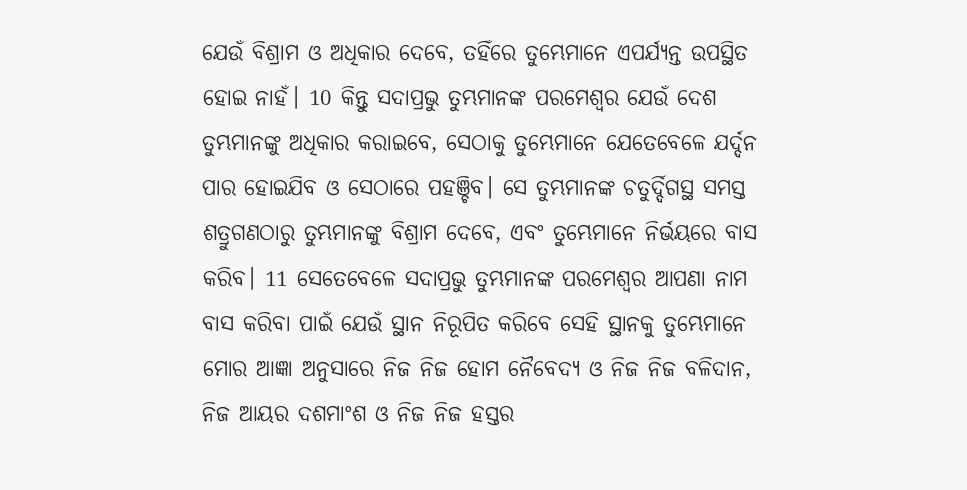ଯେଉଁ ବିଶ୍ରାମ ଓ ଅଧିକାର ଦେବେ, ତହିଁରେ ତୁମ୍ଭେମାନେ ଏପର୍ଯ୍ୟନ୍ତ ଉପସ୍ଥିତ ହୋଇ ନାହଁ। 10 କିନ୍ତୁ ସଦାପ୍ରଭୁ ତୁମ୍ଭମାନଙ୍କ ପରମେଶ୍ୱର ଯେଉଁ ଦେଶ ତୁମ୍ଭମାନଙ୍କୁ ଅଧିକାର କରାଇବେ, ସେଠାକୁ ତୁମ୍ଭେମାନେ ଯେତେବେଳେ ଯର୍ଦ୍ଦନ ପାର ହୋଇଯିବ ଓ ସେଠାରେ ପହଞ୍ଚିବ। ସେ ତୁମ୍ଭମାନଙ୍କ ଚତୁର୍ଦ୍ଦିଗସ୍ଥ ସମସ୍ତ ଶତ୍ରୁଗଣଠାରୁ ତୁମ୍ଭମାନଙ୍କୁ ବିଶ୍ରାମ ଦେବେ, ଏବଂ ତୁମ୍ଭେମାନେ ନିର୍ଭୟରେ ବାସ କରିବ। 11 ସେତେବେଳେ ସଦାପ୍ରଭୁ ତୁମ୍ଭମାନଙ୍କ ପରମେଶ୍ୱର ଆପଣା ନାମ ବାସ କରିବା ପାଇଁ ଯେଉଁ ସ୍ଥାନ ନିରୂପିତ କରିବେ ସେହି ସ୍ଥାନକୁ ତୁମ୍ଭେମାନେ ମୋର ଆଜ୍ଞା ଅନୁସାରେ ନିଜ ନିଜ ହୋମ ନୈବେଦ୍ୟ ଓ ନିଜ ନିଜ ବଳିଦାନ, ନିଜ ଆୟର ଦଶମାଂଶ ଓ ନିଜ ନିଜ ହସ୍ତର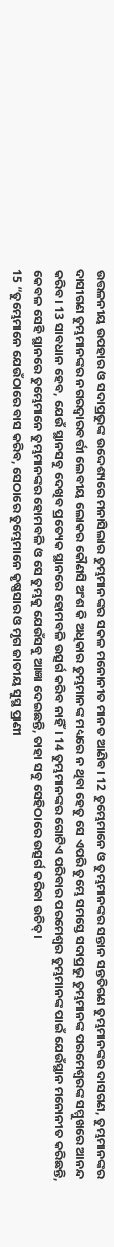ଉତ୍ତଳନୀୟ ଉପହାର ଓ ସଦାପ୍ରଭୁଙ୍କ ଉଦ୍ଦେଶ୍ୟରେ ମନାସିଲାର ତୁମ୍ଭମାନଙ୍କର ସକଳ ମନୋନୀତ ମାନତ ଆଣିବ। 12 ତୁମ୍ଭେମାନେ ଓ ତୁମ୍ଭମାନଙ୍କର ସନ୍ତାନ ସନ୍ତତିଗଣ ତୁମ୍ଭମାନଙ୍କର ଦାସଗଣ, ତୁମ୍ଭମାନଙ୍କର ଦାସୀଗଣ ତୁମ୍ଭମାନଙ୍କର ନଗରଦ୍ୱାରବର୍ତ୍ତୀ ଲେବୀୟ ଲୋକର କୌଣସି ଅଂଶ କି ଅଧିକାର ତୁମ୍ଭମାନଙ୍କ ମଧ୍ୟରେ ନ ଥିବା ହେତୁ ସେ ଏପରି ତୁମ୍ଭେ ସମସ୍ତେ ସଦାପ୍ରଭୁ ତୁମ୍ଭମାନଙ୍କ ପରମେଶ୍ୱରଙ୍କ ସମ୍ମୁଖରେ ଆନନ୍ଦ କରିବ। 13 ସାବଧାନ ହେବ, ଯେଉଁ ସ୍ଥାନସବୁ ଦେଖିବ ପ୍ରତ୍ୟେକ ସ୍ଥାନରେ ହୋମବଳି ଉତ୍ସର୍ଗ କରିବ ନାହିଁ। 14 ତୁମ୍ଭମାନଙ୍କର ଗୋଟିଏ ପରିବାର ପରମେଶ୍ୱର ତୁମ୍ଭମାନଙ୍କ ପାଇଁ ଯେଉଁସ୍ଥାନ ମନୋନୀତ କରିଛନ୍ତି, କେବଳ ସେହି ସ୍ଥାନରେ ତୁମ୍ଭେମାନେ ତୁମ୍ଭମାନଙ୍କର ହୋମବଳି ଓ ସେ ତୁମ୍ଭକୁ ଯେଉଁସବୁ ଆଜ୍ଞା ଦେଇଛନ୍ତି, ତାହା ସବୁ ସେହିଠାରେ ଉତ୍ସର୍ଗ କରିବା ଉଚିତ୍।
15 “ତୁମ୍ଭେମାନେ ଯେଉଁଠାରେ ବାସ କରିବ, ସେଠାରେ ତୁମ୍ଭେମାନେ କୃଷ୍ଣସାର ଓ ମୃଗ ଜାତୀୟ ସୁସ୍ଥ ପ୍ରାଣୀ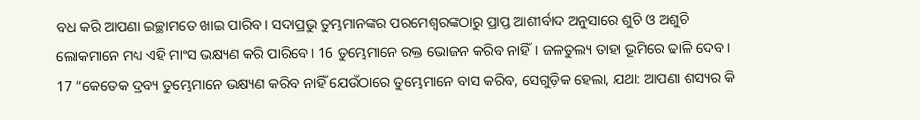ବଧ କରି ଆପଣା ଇଚ୍ଛାମତେ ଖାଇ ପାରିବ। ସଦାପ୍ରଭୁ ତୁମ୍ଭମାନଙ୍କର ପରମେଶ୍ୱରଙ୍କଠାରୁ ପ୍ରାପ୍ତ ଆଶୀର୍ବାଦ ଅନୁସାରେ ଶୁଚି ଓ ଅଶୁଚି ଲୋକମାନେ ମଧ୍ୟ ଏହି ମାଂସ ଭକ୍ଷ୍ୟଣ କରି ପାରିବେ। 16 ତୁମ୍ଭେମାନେ ରକ୍ତ ଭୋଜନ କରିବ ନାହିଁ। ଜଳତୁଲ୍ୟ ତାହା ଭୂମିରେ ଢାଳି ଦେବ।
17 “କେତେକ ଦ୍ରବ୍ୟ ତୁମ୍ଭେମାନେ ଭକ୍ଷ୍ୟଣ କରିବ ନାହିଁ ଯେଉଁଠାରେ ତୁମ୍ଭେମାନେ ବାସ କରିବ, ସେଗୁଡ଼ିକ ହେଲା, ଯଥା: ଆପଣା ଶସ୍ୟର କି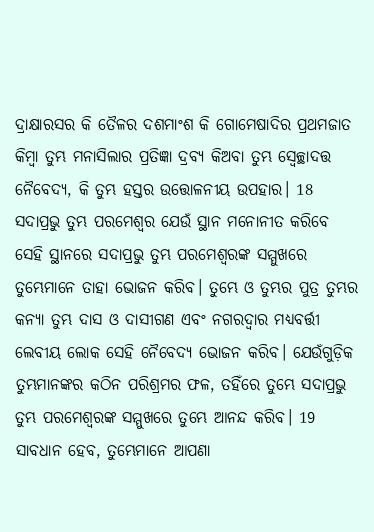ଦ୍ରାକ୍ଷାରସର କି ତୈଳର ଦଶମାଂଶ କି ଗୋମେଷାଦିର ପ୍ରଥମଜାତ କିମ୍ବା ତୁମ୍ଭ ମନାସିଲାର ପ୍ରତିଜ୍ଞା ଦ୍ରବ୍ୟ କିଅବା ତୁମ୍ଭ ସ୍ୱେଚ୍ଛାଦତ୍ତ ନୈବେଦ୍ୟ, କି ତୁମ୍ଭ ହସ୍ତର ଉତ୍ତୋଳନୀୟ ଉପହାର। 18 ସଦାପ୍ରଭୁ ତୁମ୍ଭ ପରମେଶ୍ୱର ଯେଉଁ ସ୍ଥାନ ମନୋନୀତ କରିବେ ସେହି ସ୍ଥାନରେ ସଦାପ୍ରଭୁ ତୁମ୍ଭ ପରମେଶ୍ୱରଙ୍କ ସମ୍ମୁଖରେ ତୁମ୍ଭେମାନେ ତାହା ଭୋଜନ କରିବ। ତୁମ୍ଭେ ଓ ତୁମ୍ଭର ପୁତ୍ର ତୁମ୍ଭର କନ୍ୟା ତୁମ୍ଭ ଦାସ ଓ ଦାସୀଗଣ ଏବଂ ନଗରଦ୍ୱାର ମଧ୍ୟବର୍ତ୍ତୀ ଲେବୀୟ ଲୋକ ସେହି ନୈବେଦ୍ୟ ଭୋଜନ କରିବ। ଯେଉଁଗୁଡ଼ିକ ତୁମ୍ଭମାନଙ୍କର କଠିନ ପରିଶ୍ରମର ଫଳ, ତହିଁରେ ତୁମ୍ଭେ ସଦାପ୍ରଭୁ ତୁମ୍ଭ ପରମେଶ୍ୱରଙ୍କ ସମ୍ମୁଖରେ ତୁମ୍ଭେ ଆନନ୍ଦ କରିବ। 19 ସାବଧାନ ହେବ, ତୁମ୍ଭେମାନେ ଆପଣା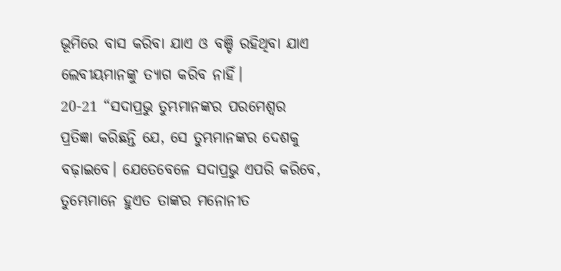ଭୂମିରେ ବାସ କରିବା ଯାଏ ଓ ବଞ୍ଚି ରହିଥିବା ଯାଏ ଲେବୀୟମାନଙ୍କୁ ତ୍ୟାଗ କରିବ ନାହିଁ।
20-21 “ସଦାପ୍ରଭୁ ତୁମ୍ଭମାନଙ୍କର ପରମେଶ୍ୱର ପ୍ରତିଜ୍ଞା କରିଛନ୍ତି ଯେ, ସେ ତୁମ୍ଭମାନଙ୍କର ଦେଶକୁ ବଢ଼ାଇବେ। ଯେତେବେଳେ ସଦାପ୍ରଭୁ ଏପରି କରିବେ, ତୁମ୍ଭେମାନେ ହୁଏତ ତାଙ୍କର ମନୋନୀତ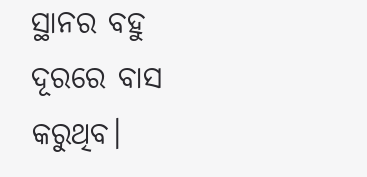ସ୍ଥାନର ବହୁ ଦୂରରେ ବାସ କରୁଥିବ।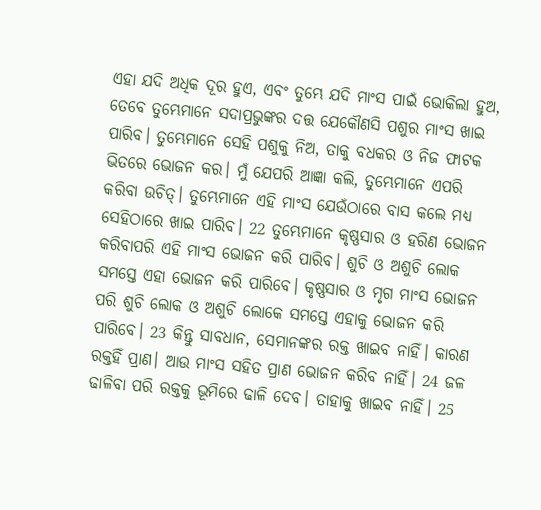ଏହା ଯଦି ଅଧିକ ଦୂର ହୁଏ, ଏବଂ ତୁମ୍ଭେ ଯଦି ମାଂସ ପାଇଁ ଭୋକିଲା ହୁଅ, ତେବେ ତୁମ୍ଭେମାନେ ସଦାପ୍ରଭୁଙ୍କର ଦତ୍ତ ଯେକୌଣସି ପଶୁର ମାଂସ ଖାଇ ପାରିବ। ତୁମ୍ଭେମାନେ ସେହି ପଶୁକୁ ନିଅ, ତାକୁ ବଧକର ଓ ନିଜ ଫାଟକ ଭିତରେ ଭୋଜନ କର। ମୁଁ ଯେପରି ଆଜ୍ଞା କଲି, ତୁମ୍ଭେମାନେ ଏପରି କରିବା ଉଚିତ୍। ତୁମ୍ଭେମାନେ ଏହି ମାଂସ ଯେଉଁଠାରେ ବାସ କଲେ ମଧ୍ୟ ସେହିଠାରେ ଖାଇ ପାରିବ। 22 ତୁମ୍ଭେମାନେ କୃଷ୍ଣସାର ଓ ହରିଣ ଭୋଜନ କରିବାପରି ଏହି ମାଂସ ଭୋଜନ କରି ପାରିବ। ଶୁଚି ଓ ଅଶୁଚି ଲୋକ ସମସ୍ତେ ଏହା ଭୋଜନ କରି ପାରିବେ। କୃଷ୍ଣସାର ଓ ମୃଗ ମାଂସ ଭୋଜନ ପରି ଶୁଚି ଲୋକ ଓ ଅଶୁଚି ଲୋକେ ସମସ୍ତେ ଏହାକୁ ଭୋଜନ କରି ପାରିବେ। 23 କିନ୍ତୁ ସାବଧାନ, ସେମାନଙ୍କର ରକ୍ତ ଖାଇବ ନାହିଁ। କାରଣ ରକ୍ତହିଁ ପ୍ରାଣ। ଆଉ ମାଂସ ସହିତ ପ୍ରାଣ ଭୋଜନ କରିବ ନାହିଁ। 24 ଜଳ ଢାଳିବା ପରି ରକ୍ତକୁ ଭୂମିରେ ଢାଳି ଦେବ। ତାହାକୁ ଖାଇବ ନାହିଁ। 25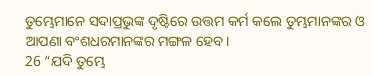ତୁମ୍ଭେମାନେ ସଦାପ୍ରଭୁଙ୍କ ଦୃଷ୍ଟିରେ ଉତ୍ତମ କର୍ମ କଲେ ତୁମ୍ଭମାନଙ୍କର ଓ ଆପଣା ବଂଶଧରମାନଙ୍କର ମଙ୍ଗଳ ହେବ।
26 “ଯଦି ତୁମ୍ଭେ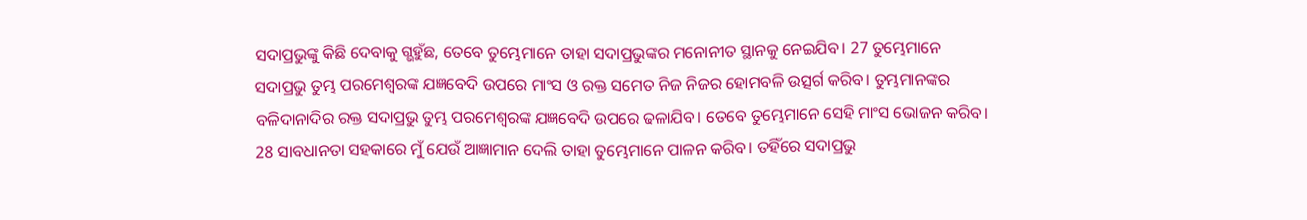ସଦାପ୍ରଭୁଙ୍କୁ କିଛି ଦେବାକୁ ଗ୍ଭହୁଁଛ, ତେବେ ତୁମ୍ଭେମାନେ ତାହା ସଦାପ୍ରଭୁଙ୍କର ମନୋନୀତ ସ୍ଥାନକୁ ନେଇଯିବ। 27 ତୁମ୍ଭେମାନେ ସଦାପ୍ରଭୁ ତୁମ୍ଭ ପରମେଶ୍ୱରଙ୍କ ଯଜ୍ଞବେଦି ଉପରେ ମାଂସ ଓ ରକ୍ତ ସମେତ ନିଜ ନିଜର ହୋମବଳି ଉତ୍ସର୍ଗ କରିବ। ତୁମ୍ଭମାନଙ୍କର ବଳିଦାନାଦିର ରକ୍ତ ସଦାପ୍ରଭୁ ତୁମ୍ଭ ପରମେଶ୍ୱରଙ୍କ ଯଜ୍ଞବେଦି ଉପରେ ଢଳାଯିବ। ତେବେ ତୁମ୍ଭେମାନେ ସେହି ମାଂସ ଭୋଜନ କରିବ। 28 ସାବଧାନତା ସହକାରେ ମୁଁ ଯେଉଁ ଆଜ୍ଞାମାନ ଦେଲି ତାହା ତୁମ୍ଭେମାନେ ପାଳନ କରିବ। ତହିଁରେ ସଦାପ୍ରଭୁ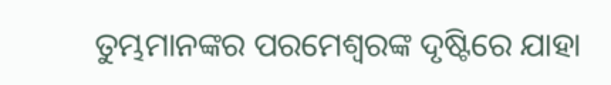ତୁମ୍ଭମାନଙ୍କର ପରମେଶ୍ୱରଙ୍କ ଦୃଷ୍ଟିରେ ଯାହା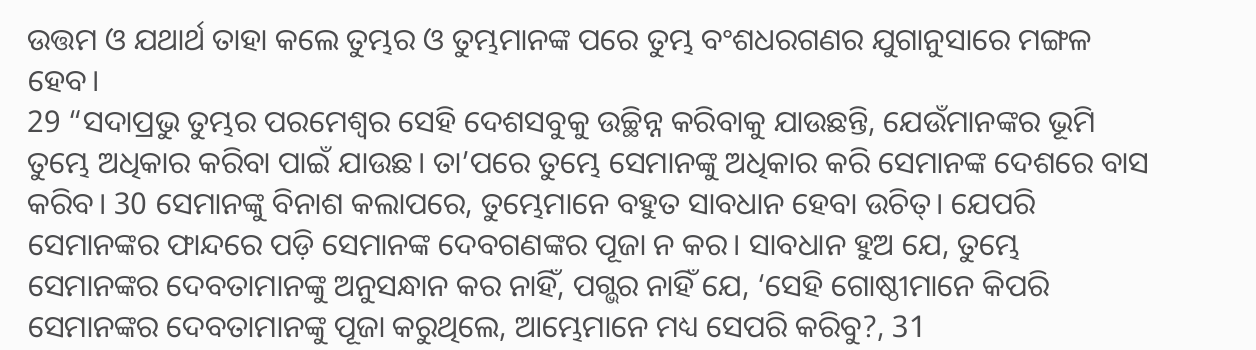ଉତ୍ତମ ଓ ଯଥାର୍ଥ ତାହା କଲେ ତୁମ୍ଭର ଓ ତୁମ୍ଭମାନଙ୍କ ପରେ ତୁମ୍ଭ ବଂଶଧରଗଣର ଯୁଗାନୁସାରେ ମଙ୍ଗଳ ହେବ।
29 “ସଦାପ୍ରଭୁ ତୁମ୍ଭର ପରମେଶ୍ୱର ସେହି ଦେଶସବୁକୁ ଉଚ୍ଛିନ୍ନ କରିବାକୁ ଯାଉଛନ୍ତି, ଯେଉଁମାନଙ୍କର ଭୂମି ତୁମ୍ଭେ ଅଧିକାର କରିବା ପାଇଁ ଯାଉଛ। ତା’ପରେ ତୁମ୍ଭେ ସେମାନଙ୍କୁ ଅଧିକାର କରି ସେମାନଙ୍କ ଦେଶରେ ବାସ କରିବ। 30 ସେମାନଙ୍କୁ ବିନାଶ କଲାପରେ, ତୁମ୍ଭେମାନେ ବହୁତ ସାବଧାନ ହେବା ଉଚିତ୍। ଯେପରି ସେମାନଙ୍କର ଫାନ୍ଦରେ ପଡ଼ି ସେମାନଙ୍କ ଦେବଗଣଙ୍କର ପୂଜା ନ କର। ସାବଧାନ ହୁଅ ଯେ, ତୁମ୍ଭେ ସେମାନଙ୍କର ଦେବତାମାନଙ୍କୁ ଅନୁସନ୍ଧାନ କର ନାହିଁ, ପଗ୍ଭର ନାହିଁ ଯେ, ‘ସେହି ଗୋଷ୍ଠୀମାନେ କିପରି ସେମାନଙ୍କର ଦେବତାମାନଙ୍କୁ ପୂଜା କରୁଥିଲେ, ଆମ୍ଭେମାନେ ମଧ୍ୟ ସେପରି କରିବୁ?, 31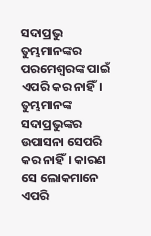ସଦାପ୍ରଭୁ ତୁମ୍ଭମାନଙ୍କର ପରମେଶ୍ୱରଙ୍କ ପାଇଁ ଏପରି କର ନାହିଁ। ତୁମ୍ଭମାନଙ୍କ ସଦାପ୍ରଭୁଙ୍କର ଉପାସନା ସେପରି କର ନାହିଁ। କାରଣ ସେ ଲୋକମାନେ ଏପରି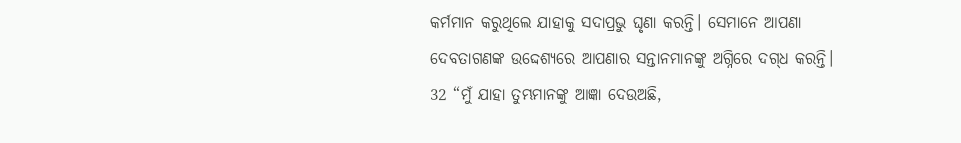କର୍ମମାନ କରୁଥିଲେ ଯାହାକୁ ସଦାପ୍ରଭୁ ଘୃଣା କରନ୍ତି। ସେମାନେ ଆପଣା ଦେବତାଗଣଙ୍କ ଉଦ୍ଦେଶ୍ୟରେ ଆପଣାର ସନ୍ତାନମାନଙ୍କୁ ଅଗ୍ନିରେ ଦ‌‌ଗ୍‌‌ଧ କରନ୍ତି।
32 “ମୁଁ ଯାହା ତୁମ୍ଭମାନଙ୍କୁ ଆଜ୍ଞା ଦେଉଅଛି,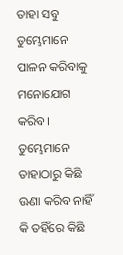ତାହା ସବୁ ତୁମ୍ଭେମାନେ ପାଳନ କରିବାକୁ ମନୋଯୋଗ କରିବ। ତୁମ୍ଭେମାନେ ତାହାଠାରୁ କିଛି ଊଣା କରିବ ନାହିଁ କି ତହିଁରେ କିଛି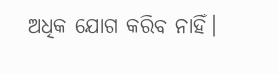ଅଧିକ ଯୋଗ କରିବ ନାହିଁ।